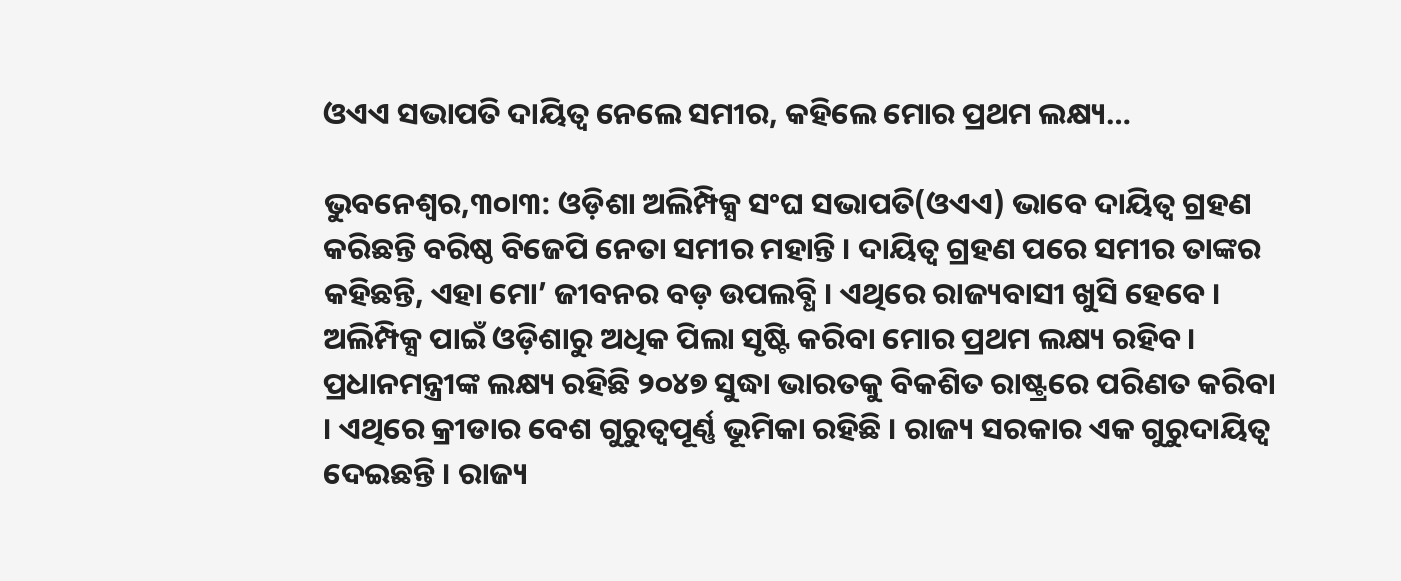ଓଏଏ ସଭାପତି ଦାୟିତ୍ୱ ନେଲେ ସମୀର, କହିଲେ ମୋର ପ୍ରଥମ ଲକ୍ଷ୍ୟ…

ଭୁବନେଶ୍ୱର,୩୦ା୩: ଓଡ଼ିଶା ଅଲିମ୍ପିକ୍ସ ସଂଘ ସଭାପତି(ଓଏଏ) ଭାବେ ଦାୟିତ୍ୱ ଗ୍ରହଣ କରିଛନ୍ତି ବରିଷ୍ଠ ବିଜେପି ନେତା ସମୀର ମହାନ୍ତି । ଦାୟିତ୍ୱ ଗ୍ରହଣ ପରେ ସମୀର ତାଙ୍କର କହିଛନ୍ତି, ଏହା ମୋ’ ଜୀବନର ବଡ଼ ଉପଲବ୍ଧି । ଏଥିରେ ରାଜ୍ୟବାସୀ ଖୁସି ହେବେ । ଅଲିମ୍ପିକ୍ସ ପାଇଁ ଓଡ଼ିଶାରୁ ଅଧିକ ପିଲା ସୃଷ୍ଟି କରିବା ମୋର ପ୍ରଥମ ଲକ୍ଷ୍ୟ ରହିବ।  ପ୍ରଧାନମନ୍ତ୍ରୀଙ୍କ ଲକ୍ଷ୍ୟ ରହିଛି ୨୦୪୭ ସୁଦ୍ଧା ଭାରତକୁ ବିକଶିତ ରାଷ୍ଟ୍ରରେ ପରିଣତ କରିବା । ଏଥିରେ କ୍ରୀଡାର ବେଶ ଗୁରୁତ୍ୱପୂର୍ଣ୍ଣ ଭୂମିକା ରହିଛି । ରାଜ୍ୟ ସରକାର ଏକ ଗୁରୁଦାୟିତ୍ୱ ଦେଇଛନ୍ତି । ରାଜ୍ୟ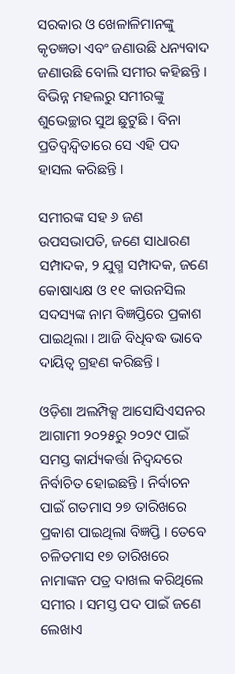ସରକାର ଓ ଖେଳାଳିମାନଙ୍କୁ କୃତଜ୍ଞତା ଏବଂ ଜଣାଉଛି ଧନ୍ୟବାଦ ଜଣାଉଛି ବୋଲି ସମୀର କହିଛନ୍ତି ।  ବିଭିନ୍ନ ମହଲରୁ ସମୀରଙ୍କୁ ଶୁଭେଚ୍ଛାର ସୁଅ ଛୁଟୁଛି । ବିନା ପ୍ରତିଦ୍ୱନ୍ଦ୍ୱିତାରେ ସେ ଏହି ପଦ ହାସଲ କରିଛନ୍ତି ।

ସମୀରଙ୍କ ସହ ୬ ଜଣ ଉପସଭାପତି, ଜଣେ ସାଧାରଣ ସମ୍ପାଦକ, ୨ ଯୁଗ୍ମ ସମ୍ପାଦକ, ଜଣେ କୋଷାଧ୍ୟକ୍ଷ ଓ ୧୧ କାଉନସିଲ ସଦସ୍ୟଙ୍କ ନାମ ବିଜ୍ଞପ୍ତିରେ ପ୍ରକାଶ ପାଇଥିଲା । ଆଜି ବିଧିବଦ୍ଧ ଭାବେ ଦାୟିତ୍ୱ ଗ୍ରହଣ କରିଛନ୍ତି ।

ଓଡ଼ିଶା ଅଲମ୍ପିକ୍ସ ଆସୋସିଏସନର ଆଗାମୀ ୨୦୨୫ରୁ ୨୦୨୯ ପାଇଁ ସମସ୍ତ କାର୍ଯ୍ୟକର୍ତ୍ତା ନିଦ୍ୱନ୍ଦରେ ନିର୍ବାଚିତ ହୋଇଛନ୍ତି । ନିର୍ବାଚନ ପାଇଁ ଗତମାସ ୨୭ ତାରିଖରେ ପ୍ରକାଶ ପାଇଥିଲା ବିଜ୍ଞପ୍ତି । ତେବେ ଚଳିତମାସ ୧୭ ତାରିଖରେ ନାମାଙ୍କନ ପତ୍ର ଦାଖଲ କରିଥିଲେ ସମୀର । ସମସ୍ତ ପଦ ପାଇଁ ଜଣେ ଲେଖାଏ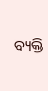ବ୍ୟକ୍ତି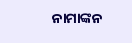ନାମାଙ୍କନ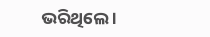ଭରିଥିଲେ ।